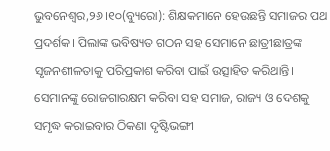ଭୁବନେଶ୍ୱର,୨୬।୧୦(ବ୍ୟୁରୋ): ଶିକ୍ଷକମାନେ ହେଉଛନ୍ତି ସମାଜର ପଥ ପ୍ରଦର୍ଶକ। ପିଲାଙ୍କ ଭବିଷ୍ୟତ ଗଠନ ସହ ସେମାନେ ଛାତ୍ରୀଛାତ୍ରଙ୍କ ସୃଜନଶୀଳତାକୁ ପରିପ୍ରକାଶ କରିବା ପାଇଁ ଉତ୍ସାହିତ କରିଥାନ୍ତି। ସେମାନଙ୍କୁ ରୋଜଗାରକ୍ଷମ କରିବା ସହ ସମାଜ, ରାଜ୍ୟ ଓ ଦେଶକୁ ସମୃଦ୍ଧ କରାଇବାର ଠିକଣା ଦୃଷ୍ଟିଭଙ୍ଗୀ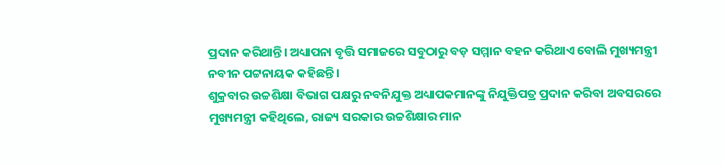ପ୍ରଦାନ କରିଥାନ୍ତି। ଅଧ୍ୟାପନା ବୃତ୍ତି ସମାଜରେ ସବୁଠାରୁ ବଡ଼ ସମ୍ମାନ ବହନ କରିଥାଏ ବୋଲି ମୁଖ୍ୟମନ୍ତ୍ରୀ ନବୀନ ପଟ୍ଟନାୟକ କହିଛନ୍ତି।
ଶୁକ୍ରବାର ଉଚ୍ଚଶିକ୍ଷା ବିଭାଗ ପକ୍ଷରୁ ନବନିଯୁକ୍ତ ଅଧ୍ୟାପକମାନଙ୍କୁ ନିଯୁକ୍ତିପତ୍ର ପ୍ରଦାନ କରିବା ଅବସରରେ ମୁଖ୍ୟମନ୍ତ୍ରୀ କହିଥିଲେ, ରାଜ୍ୟ ସରକାର ଉଚ୍ଚଶିକ୍ଷାର ମାନ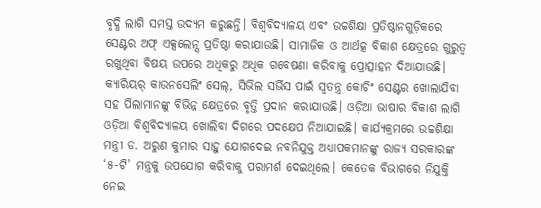ବୃଦ୍ଧି ଲାଗି ସମସ୍ତ ଉଦ୍ୟମ କରୁଛନ୍ତି। ବିଶ୍ୱବିଦ୍ୟାଳୟ ଏବଂ ଉଚ୍ଚଶିକ୍ଷା ପ୍ରତିଷ୍ଠାନଗୁଡ଼ିକରେ ସେଣ୍ଟର ଅଫ୍ ଏକ୍ସଲେନ୍ସ ପ୍ରତିଷ୍ଠା କରାଯାଉଛି। ସାମାଜିକ ଓ ଆର୍ଥତ୍କ ବିକାଶ କ୍ଷେତ୍ରରେ ଗୁରୁତ୍ୱ ରଖୁଥିବା ବିଷୟ ଉପରେ ଅଧିକରୁ ଅଧିକ ଗବେଷଣା କରିବାକୁ ପ୍ରୋତ୍ସାହନ ଦିଆଯାଉଛି। କ୍ୟାରିୟର୍ କାଉନସେଲିଂ ସେଲ୍, ସିଭିଲ ସର୍ଭିସ ପାଇଁ ସ୍ବତନ୍ତ୍ର କୋଚିଂ ସେଣ୍ଟର ଖୋଲାଯିବା ସହ ପିଲାମାନଙ୍କୁ ବିଭିନ୍ନ କ୍ଷେତ୍ରରେ ବୃତ୍ତି ପ୍ରଦାନ କରାଯାଉଛି। ଓଡ଼ିଆ ଭାଷାର ବିକାଶ ଲାଗି ଓଡ଼ିଆ ବିଶ୍ୱବିଦ୍ୟାଳୟ ଖୋଲିବା ଦିଗରେ ପଦକ୍ଷେପ ନିଆଯାଇଛି। କାର୍ଯ୍ୟକ୍ରମରେ ଉଚ୍ଚଶିକ୍ଷା ମନ୍ତ୍ରୀ ଡ. ଅରୁଣ କୁମାର ସାହୁ ଯୋଗଦେଇ ନବନିଯୁକ୍ତ ଅଧ୍ୟାପକମାନଙ୍କୁ ରାଜ୍ୟ ସରକାରଙ୍କ ‘୫-ଟି’ ମନ୍ତ୍ରକୁ ଉପଯୋଗ କରିବାକୁ ପରାମର୍ଶ ଦେଇଥିଲେ। କେତେକ ବିଭାଗରେ ନିଯୁକ୍ତି ନେଇ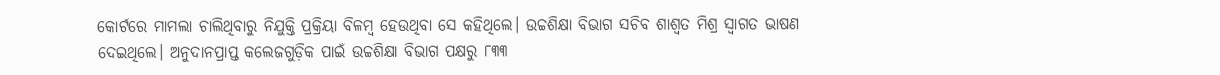କୋର୍ଟରେ ମାମଲା ଚାଲିଥିବାରୁ ନିଯୁକ୍ତି ପ୍ରକ୍ରିୟା ବିଳମ୍ବ ହେଉଥିବା ସେ କହିଥିଲେ। ଉଚ୍ଚଶିକ୍ଷା ବିଭାଗ ସଚିବ ଶାଶ୍ୱତ ମିଶ୍ର ସ୍ବାଗତ ଭାଷଣ ଦେଇଥିଲେ। ଅନୁଦାନପ୍ରାପ୍ତ କଲେଜଗୁଡ଼ିକ ପାଇଁ ଉଚ୍ଚଶିକ୍ଷା ବିଭାଗ ପକ୍ଷରୁ ୮୩୩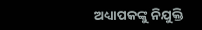ଅଧ୍ୟାପକଙ୍କୁ ନିଯୁକ୍ତି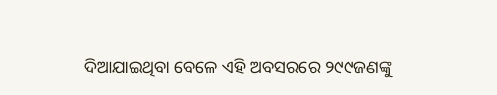ଦିଆଯାଇଥିବା ବେଳେ ଏହି ଅବସରରେ ୨୯୯ଜଣଙ୍କୁ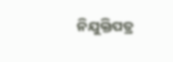ନିଯୁକ୍ତିପତ୍ର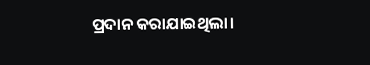ପ୍ରଦାନ କରାଯାଇଥିଲା।